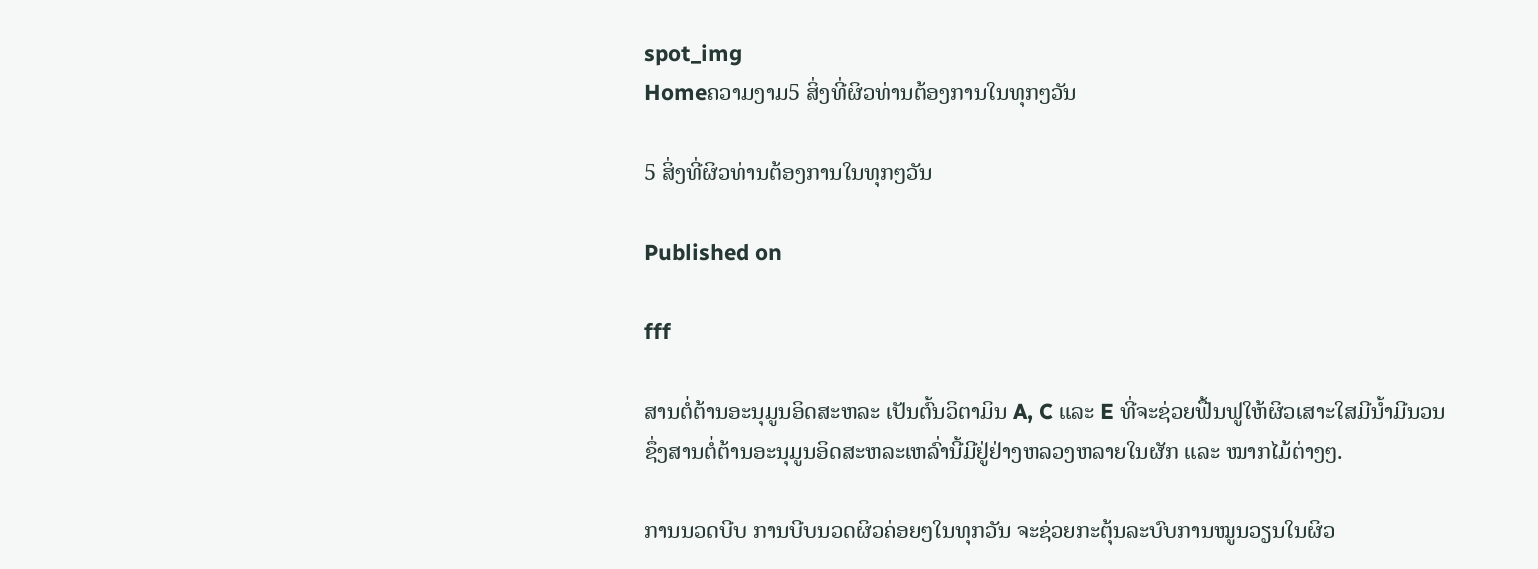spot_img
Homeຄວາມງາມ5 ສິ່ງທີ່ຜິວທ່ານຕ້ອງການໃນທຸກໆວັນ

5 ສິ່ງທີ່ຜິວທ່ານຕ້ອງການໃນທຸກໆວັນ

Published on

fff

ສານຕໍ່ຕ້ານອະນຸມູນອິດສະຫລະ ເປັນຕົ້ນວິຕາມິນ A, C ແລະ E ທີ່ຈະຊ່ວຍຟື້ນຟູໃຫ້ຜິວເສາະໃສມີນໍ້າມີນວນ ຊຶ່ງສານຕໍ່ຕ້ານອະນຸມູນອິດສະຫລະເຫລົ່ານີ້ມີຢູ່ຢ່າງຫລວງຫລາຍໃນຜັກ ແລະ ໝາກໄມ້ຕ່າງໆ.

ການນວດບີບ ການບີບນວດຜິວຄ່ອຍໆໃນທຸກວັນ ຈະຊ່ວຍກະຕຸ້ນລະບົບການໝູນວຽນໃນຜິວ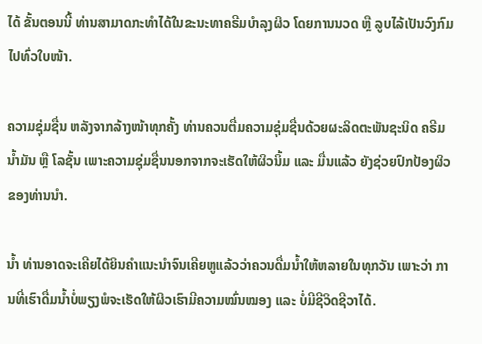ໄດ້ ຂັ້ນຕອນນີ້ ທ່ານສາມາດກະທຳໄດ້ໃນຂະນະທາຄຣີມບຳລຸງຜິວ ໂດຍການນວດ ຫຼື ລູບໄລ້ເປັນວົງກົມໄປທົ່ວໃບໜ້າ.

ຄວາມຊຸ່ມຊື່ນ ຫລັງຈາກລ້າງໜ້າທຸກຄັ້ງ ທ່ານຄວນຕື່ມຄວາມຊຸ່ມຊື່ນດ້ວຍຜະລິດຕະພັນຊະນິດ ຄຣີມ ນໍ້າມັນ ຫຼື ໂລຊັ້ນ ເພາະຄວາມຊຸ່ມຊື່ນນອກຈາກຈະເຮັດໃຫ້ຜິວນິ້ມ ແລະ ມື່ນແລ້ວ ຍັງຊ່ວຍປົກປ້ອງຜິວຂອງທ່ານນຳ.

ນໍ້າ ທ່ານອາດຈະເຄີຍໄດ້ຍິນຄຳແນະນຳຈົນເຄີຍຫູແລ້ວວ່າຄວນດື່ມນໍ້າໃຫ້ຫລາຍໃນທຸກວັນ ເພາະວ່າ ການທີ່ເຮົາດື່ມນໍ້າບໍ່ພຽງພໍຈະເຮັດໃຫ້ຜິວເຮົາມີຄວາມໝົ່ນໝອງ ແລະ ບໍ່ມີຊີວິດຊີວາໄດ້.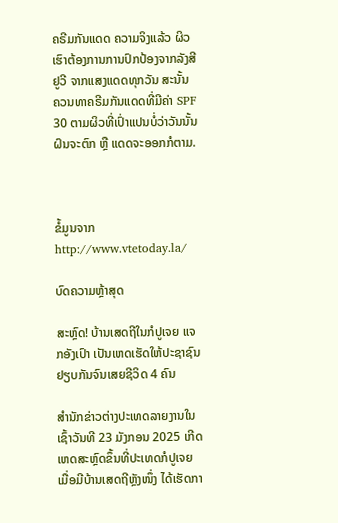ຄຣີມກັນແດດ ຄວາມຈິງແລ້ວ ຜິວເຮົາຕ້ອງການການປົກປ້ອງຈາກລັງສີ ຢູວີ ຈາກແສງແດດທຸກວັນ ສະນັ້ນ
ຄວນທາຄຣີມກັນແດດທີ່ມີຄ່າ SPF 30 ຕາມຜິວທີ່ເປົ່າແປນບໍ່ວ່າວັນນັ້ນຝົນຈະຕົກ ຫຼື ແດດຈະອອກກໍຕາມ.



ຂໍ້ມູນຈາກ http://www.vtetoday.la/

ບົດຄວາມຫຼ້າສຸດ

ສະຫຼົດ! ບ້ານເສດຖີໃນກໍປູເຈຍ ແຈກອັງເປົາ ເປັນເຫດເຮັດໃຫ້ປະຊາຊົນຢຽບກັນຈົນເສຍຊີວິດ 4 ຄົນ

ສຳນັກຂ່າວຕ່າງປະເທດລາຍງານໃນເຊົ້າວັນທີ 23 ມັງກອນ 2025 ເກີດເຫດສະຫຼົດຂຶ້ນທີ່ປະເທດກໍປູເຈຍ ເມື່ອມີບ້ານເສດຖີຫຼັງໜຶ່ງ ໄດ້ເຮັດກາ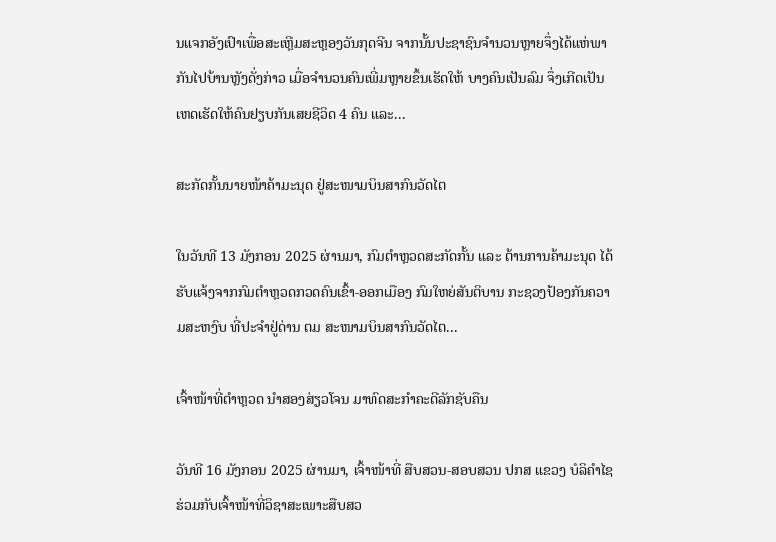ນແຈກອັງເປົາເພື່ອສະເຫຼີມສະຫຼອງວັນກຸດຈີນ ຈາກນັ້ນປະຊາຊົນຈຳນວນຫຼາຍຈຶ່ງໄດ້ແຫ່ພາກັນໄປບ້ານຫຼັງດັ່ງກ່າວ ເມື່ອຈຳນວນຄົນເພີ່ມຫຼາຍຂຶ້ນເຮັດໃຫ້ ບາງຄົນເປັນລົມ ຈຶ່ງເກີດເປັນເຫດເຮັດໃຫ້ຄົນຢຽບກັນເສຍຊີວິດ 4 ຄົນ ແລະ...

ສະກັດກັ້ນນາຍໜ້າຄ້າມະນຸດ ຢູ່ສະໜາມບິນສາກົນວັດໄຕ

ໃນວັນທີ 13 ມັງກອນ 2025 ຜ່ານມາ, ກົມຕໍາຫຼວດສະກັດກັ້ນ ແລະ ຕ້ານການຄ້າມະນຸດ ໄດ້ຮັບແຈ້ງຈາກກົມຕໍາຫຼວດກວດຄົນເຂົ້າ-ອອກເມືອງ ກົມໃຫຍ່ສັນຕິບານ ກະຊວງປ້ອງກັນຄວາມສະຫງົບ ທີ່ປະຈຳຢູ່ດ່ານ ຕມ ສະໜາມບິນສາກົນວັດໄຕ...

ເຈົ້າໜ້າທີ່ຕຳຫຼວດ ນຳສອງສ່ຽວໂຈນ ມາທົດສະກຳຄະດີລັກຊັບຄືນ

ວັນທີ 16 ມັງກອນ 2025 ຜ່ານມາ, ເຈົ້າໜ້າທີ່ ສືບສວນ-ສອບສວນ ປກສ ແຂວງ ບໍລິຄຳໄຊ ຮ່ວມກັບເຈົ້າໜ້າທີ່ວິຊາສະເພາະສືບສວ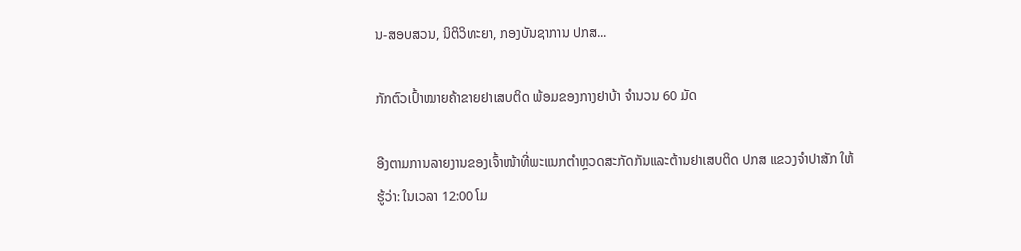ນ-ສອບສວນ, ນິຕິວິທະຍາ, ກອງບັນຊາການ ປກສ...

ກັກຕົວເປົ້າໝາຍຄ້າຂາຍຢາເສບຕິດ ພ້ອມຂອງກາງຢາບ້າ ຈຳນວນ 60 ມັດ

ອີງຕາມການລາຍງານຂອງເຈົ້າໜ້າທີ່ພະແນກຕຳຫຼວດສະກັດກັນແລະຕ້ານຢາເສບຕິດ ປກສ ແຂວງຈຳປາສັກ ໃຫ້ຮູ້ວ່າ: ໃນເວລາ 12:00 ໂມ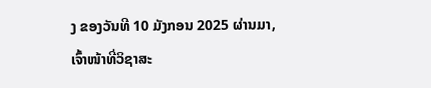ງ ຂອງວັນທີ 10 ມັງກອນ 2025 ຜ່ານມາ, ເຈົ້າໜ້າທີ່ວິຊາສະ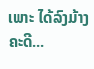ເພາະ ໄດ້ລົງມ້າງຄະດີ...